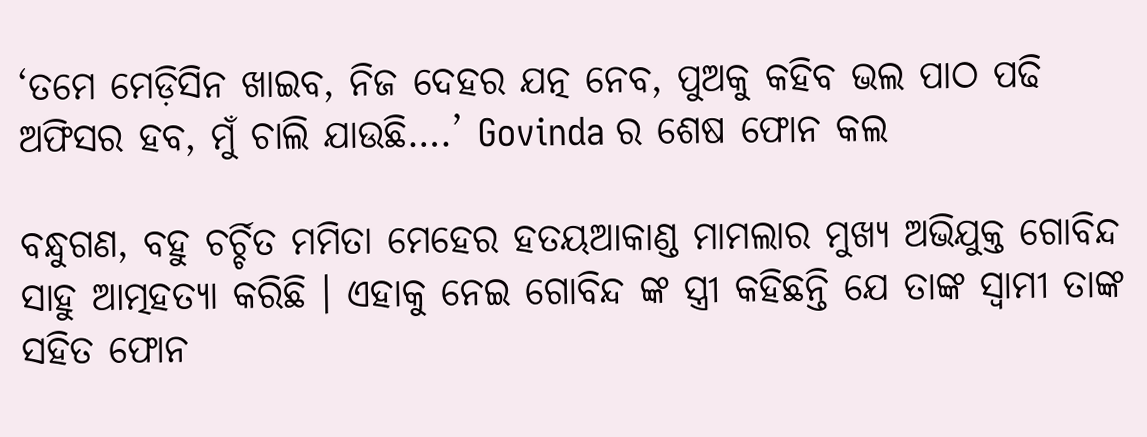‘ତମେ ମେଡ଼ିସିନ ଖାଇବ, ନିଜ ଦେହର ଯତ୍ନ ନେବ, ପୁଅକୁ କହିବ ଭଲ ପାଠ ପଢି ଅଫିସର ହବ, ମୁଁ ଚାଲି ଯାଉଛି….’ Govinda ର ଶେଷ ଫୋନ କଲ

ବନ୍ଧୁଗଣ, ବହୁ ଚର୍ଚ୍ଚିତ ମମିତା ମେହେର ହତୟଆକାଣ୍ଡ ମାମଲାର ମୁଖ୍ୟ ଅଭିଯୁକ୍ତ ଗୋବିନ୍ଦ ସାହୁ ଆତ୍ମହତ୍ୟା କରିଛି । ଏହାକୁ ନେଇ ଗୋବିନ୍ଦ ଙ୍କ ସ୍ତ୍ରୀ କହିଛନ୍ତି ଯେ ତାଙ୍କ ସ୍ଵାମୀ ତାଙ୍କ ସହିତ ଫୋନ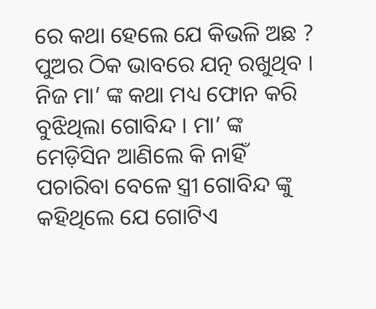ରେ କଥା ହେଲେ ଯେ କିଭଳି ଅଛ ? ପୁଅର ଠିକ ଭାବରେ ଯତ୍ନ ରଖୁଥିବ । ନିଜ ମା’ ଙ୍କ କଥା ମଧ୍ୟ ଫୋନ କରି ବୁଝିଥିଲା ଗୋବିନ୍ଦ । ମା’ ଙ୍କ ମେଡ଼ିସିନ ଆଣିଲେ କି ନାହିଁ ପଚାରିବା ବେଳେ ସ୍ତ୍ରୀ ଗୋବିନ୍ଦ ଙ୍କୁ କହିଥିଲେ ଯେ ଗୋଟିଏ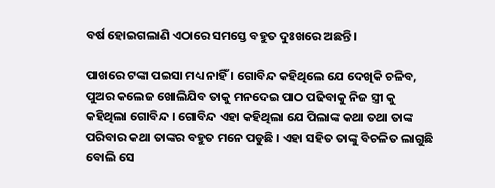ବର୍ଷ ହୋଇଗଲାଣି ଏଠାରେ ସମସ୍ତେ ବହୁତ ଦୁଃଖରେ ଅଛନ୍ତି ।

ପାଖରେ ଟଙ୍କା ପଇସା ମଧ୍ୟ ନାହିଁ । ଗୋବିନ୍ଦ କହିଥିଲେ ଯେ ଦେଖିକି ଚଳିବ, ପୁଅର କଲେଜ ଖୋଲିଯିବ ତାକୁ ମନଦେଇ ପାଠ ପଢିବାକୁ ନିଜ ସ୍ତ୍ରୀ କୁ କହିଥିଲା ଗୋବିନ୍ଦ । ଗୋବିନ୍ଦ ଏହା କହିଥିଲା ଯେ ପିଲାଙ୍କ କଥା ତଥା ତାଙ୍କ ପରିବାର କଥା ତାଙ୍କର ବହୁତ ମନେ ପଡୁଛି । ଏହା ସହିତ ତାଙ୍କୁ ବିଚଳିତ ଲାଗୁଛି ବୋଲି ସେ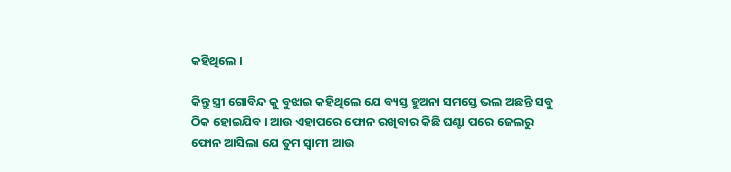କହିଥିଲେ ।

କିନ୍ତୁ ସ୍ତ୍ରୀ ଗୋବିନ୍ଦ କୁ ବୁଝାଇ କହିଥିଲେ ଯେ ବ୍ୟସ୍ତ ହୁଅନା ସମସ୍ତେ ଭଲ ଅଛନ୍ତି ସବୁ ଠିକ ହୋଇଯିବ । ଆଉ ଏହାପରେ ଫୋନ ରଖିବାର କିଛି ଘଣ୍ଟା ପରେ ଜେଲରୁ ଫୋନ ଆସିଲା ଯେ ତୁମ ସ୍ଵାମୀ ଆଉ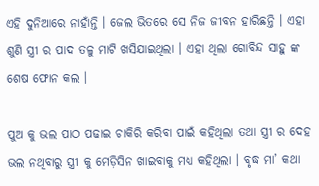ଏହି ଦୁନିଆରେ ନାହାଁନ୍ତି । ଜେଲ ଭିତରେ ସେ ନିଜ ଜୀବନ ହାରିଛନ୍ତି । ଏହା ଶୁଣି ସ୍ତ୍ରୀ ର ପାଦ ତଳୁ ମାଟି ଖସିଯାଇଥିଲା । ଏହା ଥିଲା ଗୋବିନ୍ଦ ସାହୁ ଙ୍କ ଶେଷ ଫୋନ କଲ ।

ପୁଅ କୁ ଭଲ ପାଠ ପଢାଇ ଚାକିରି କରିବା ପାଇଁ କହିଥିଲା ତଥା ସ୍ତ୍ରୀ ର ଦେହ ଭଲ ନଥିବାରୁ ସ୍ତ୍ରୀ କୁ ମେଡ଼ିସିନ ଖାଇବାକୁ ମଧ୍ୟ କହିଥିଲା । ବୃଦ୍ଧ ମା’ କଥା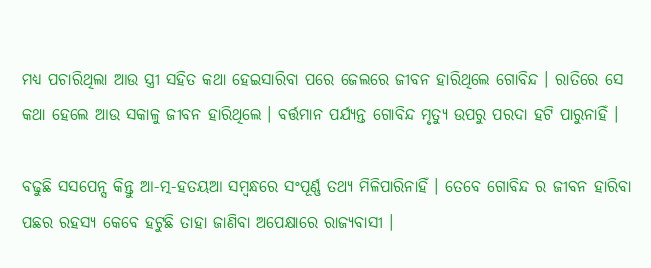ମଧ୍ୟ ପଚାରିଥିଲା ଆଉ ସ୍ତ୍ରୀ ସହିତ କଥା ହେଇସାରିବା ପରେ ଜେଲରେ ଜୀବନ ହାରିଥିଲେ ଗୋବିନ୍ଦ । ରାତିରେ ସେ କଥା ହେଲେ ଆଉ ସକାଳୁ ଜୀବନ ହାରିଥିଲେ । ବର୍ତ୍ତମାନ ପର୍ଯ୍ୟନ୍ତ ଗୋବିନ୍ଦ ମୃତ୍ୟୁ ଉପରୁ ପରଦା ହଟି ପାରୁନାହିଁ ।

ବଢୁଛି ସସପେନ୍ସ କିନ୍ତୁ ଆ-ତ୍ମ-ହତୟଆ ସମ୍ବନ୍ଧରେ ସଂପୂର୍ଣ୍ଣ ତଥ୍ୟ ମିଳିପାରିନାହିଁ । ତେବେ ଗୋବିନ୍ଦ ର ଜୀବନ ହାରିବା ପଛର ରହସ୍ୟ କେବେ ହଟୁଛି ତାହା ଜାଣିବା ଅପେକ୍ଷାରେ ରାଜ୍ୟବାସୀ ।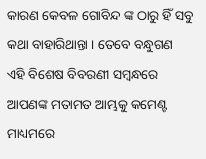କାରଣ କେବଳ ଗୋବିନ୍ଦ ଙ୍କ ଠାରୁ ହିଁ ସବୁ କଥା ବାହାରିଥାନ୍ତା । ତେବେ ବନ୍ଧୁଗଣ ଏହି ବିଶେଷ ବିବରଣୀ ସମ୍ବନ୍ଧରେ ଆପଣଙ୍କ ମତାମତ ଆମ୍ଭକୁ କମେଣ୍ଟ ମାଧ୍ୟମରେ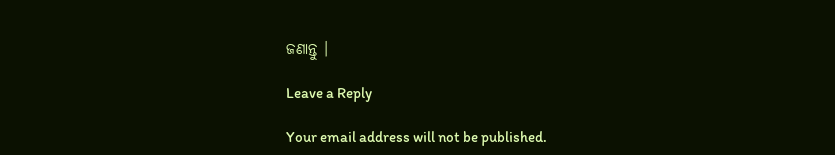ଜଣାନ୍ତୁ ।

Leave a Reply

Your email address will not be published.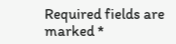Required fields are marked *